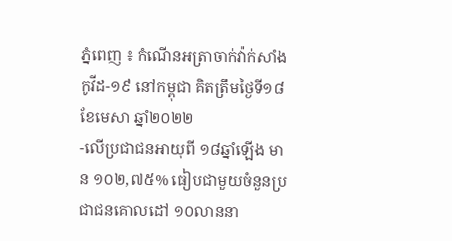ភ្នំពេញ ៖ កំណេីនអត្រាចាក់វ៉ាក់សាំងកូវីដ-១៩ នៅកម្ពុជា គិតត្រឹមថ្ងៃទី១៨ ខែមេសា ឆ្នាំ២០២២
-លើប្រជាជនអាយុពី ១៨ឆ្នាំឡើង មាន ១០២,៧៥% ធៀបជាមួយចំនួនប្រជាជនគោលដៅ ១០លាននា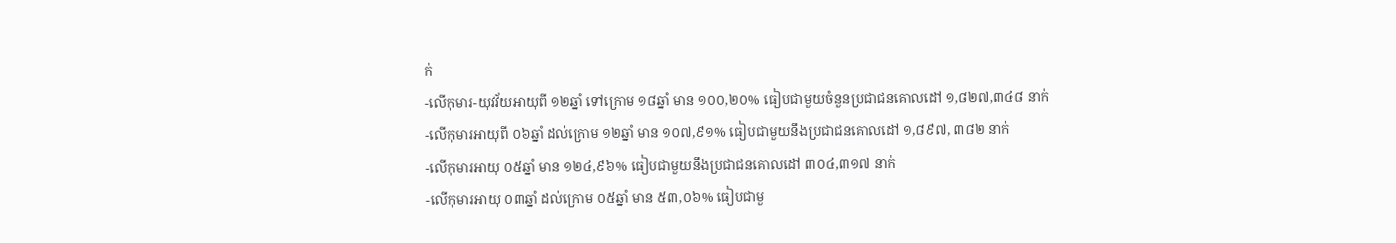ក់
-លើកុមារ-យុវវ័យអាយុពី ១២ឆ្នាំ ទៅក្រោម ១៨ឆ្នាំ មាន ១០០,២០% ធៀបជាមួយចំនួនប្រជាជនគោលដៅ ១,៨២៧,៣៤៨ នាក់
-លើកុមារអាយុពី ០៦ឆ្នាំ ដល់ក្រោម ១២ឆ្នាំ មាន ១០៧,៩១% ធៀបជាមួយនឹងប្រជាជនគោលដៅ ១,៨៩៧, ៣៨២ នាក់
-លើកុមារអាយុ ០៥ឆ្នាំ មាន ១២៤,៩៦% ធៀបជាមួយនឹងប្រជាជនគោលដៅ ៣០៤,៣១៧ នាក់
-លើកុមារអាយុ ០៣ឆ្នាំ ដល់ក្រោម ០៥ឆ្នាំ មាន ៥៣,០៦% ធៀបជាមួ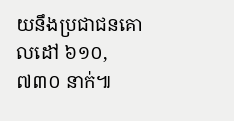យនឹងប្រជាជនគោលដៅ ៦១០,៧៣០ នាក់៕